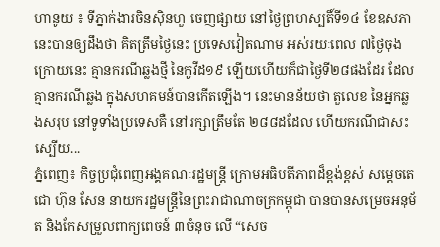ហានូយ ៖ ទីភ្នាក់ងារចិនស៊ិនហួ ចេញផ្សាយ នៅថ្ងៃព្រហស្បតិ៍ទី១៤ ខែឧសភានេះបានឲ្យដឹងថា គិតត្រឹមថ្ងៃនេះ ប្រទេសវៀតណាម អស់រយៈពេល ៧ថ្ងៃចុងក្រោយនេះ គ្មានករណីឆ្លងថ្មី នៃកូវីដ១៩ ឡើយហើយក៏ជាថ្ងៃទី២៨ផងដែរ ដែលគ្មានករណីឆ្លង ក្នុងសហគមន៍បានកើតឡើង។ នេះមានន័យថា តួលេខ នៃអ្នកឆ្លងសរុប នៅទូទាំងប្រទេសគឺ នៅរក្សាត្រឹមតែ ២៨៨ដដែល ហើយករណីជាសះស្បើយ...
ភ្នំពេញ៖ កិច្ចប្រជុំពេញអង្គគណៈរដ្ឋមន្រ្តី ក្រោមអធិបតីភាពដ៏ខ្ពង់ខ្ពស់ សម្តេចតេជោ ហ៊ុន សែន នាយករដ្ឋមន្ត្រីនៃព្រះរាជាណាចក្រកម្ពុជា បានបានសម្រេចអនុម័ត និងកែសម្រួលពាក្យពេចន៍ ៣ចំនុច លើ “សេច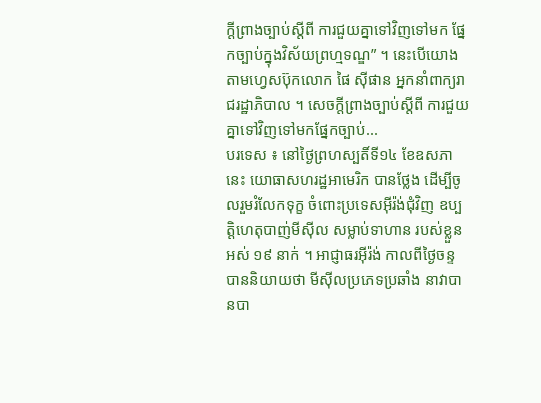ក្តីព្រាងច្បាប់ស្តីពី ការជួយគ្នាទៅវិញទៅមក ផ្នែកច្បាប់ក្នុងវិស័យព្រហ្មទណ្ឌ” ។ នេះបើយោងតាមហ្វេសប៊ុកលោក ផៃ ស៊ីផាន អ្នកនាំពាក្យរាជរដ្ឋាភិបាល ។ សេចក្តីព្រាងច្បាប់ស្តីពី ការជួយគ្នាទៅវិញទៅមកផ្នែកច្បាប់...
បរទេស ៖ នៅថ្ងៃព្រហស្បតិ៍ទី១៤ ខែឧសភានេះ យោធាសហរដ្ឋអាមេរិក បានថ្លែង ដើម្បីចូលរួមរំលែកទុក្ខ ចំពោះប្រទេសអ៊ីរ៉ង់ជុំវិញ ឧប្បត្តិហេតុបាញ់មីស៊ីល សម្លាប់ទាហាន របស់ខ្លួនអស់ ១៩ នាក់ ។ អាជ្ញាធរអ៊ីរ៉ង់ កាលពីថ្ងៃចន្ទ បាននិយាយថា មីស៊ីលប្រភេទប្រឆាំង នាវាបានបា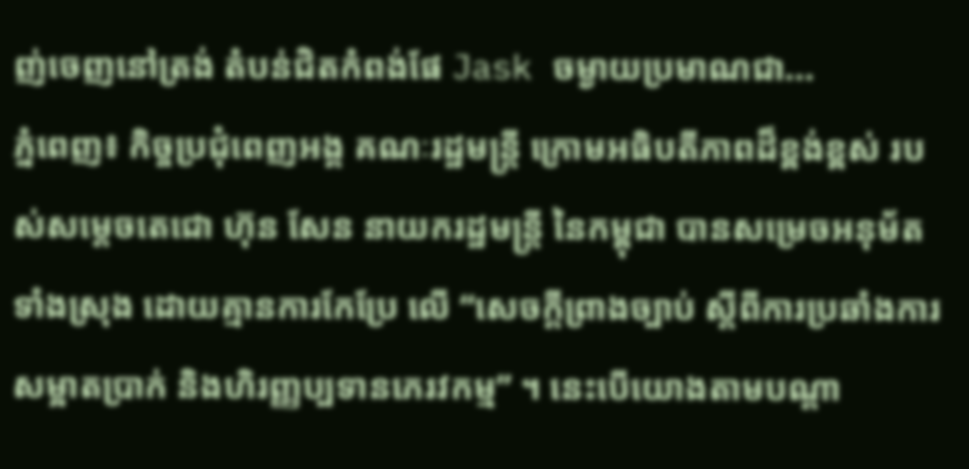ញ់ចេញនៅត្រង់ តំបន់ជិតកំពង់ផែ Jask ចម្ងាយប្រមាណជា...
ភ្នំពេញ៖ កិច្ចប្រជុំពេញអង្គ គណៈរដ្ឋមន្ត្រី ក្រោមអធិបតីភាពដ៏ខ្ពង់ខ្ពស់ របស់សម្ដេចតេជោ ហ៊ុន សែន នាយករដ្ឋមន្ត្រី នៃកម្ពុជា បានសម្រេចអនុម័តទាំងស្រុង ដោយគ្មានការកែប្រែ លើ “សេចក្ដីព្រាងច្បាប់ ស្ដីពីការប្រឆាំងការ សម្អាតប្រាក់ និងហិរញ្ញប្បទានភេរវកម្ម” ។ នេះបើយោងតាមបណ្ដា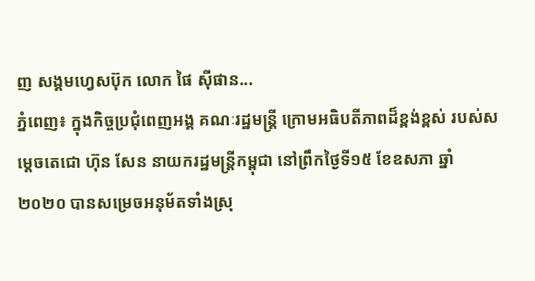ញ សង្គមហ្វេសប៊ុក លោក ផៃ ស៊ីផាន...
ភ្នំពេញ៖ ក្នុងកិច្ចប្រជុំពេញអង្គ គណៈរដ្ឋមន្រ្តី ក្រោមអធិបតីភាពដ៏ខ្ពង់ខ្ពស់ របស់សម្តេចតេជោ ហ៊ុន សែន នាយករដ្ឋមន្រ្តីកម្ពុជា នៅព្រឹកថ្ងៃទី១៥ ខែឧសភា ឆ្នាំ២០២០ បានសម្រេចអនុម័តទាំងស្រុ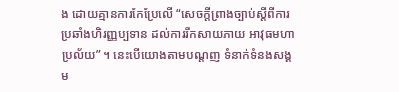ង ដោយគ្មានការកែប្រែលើ “សេចក្តីព្រាងច្បាប់ស្តីពីការ ប្រឆាំងហិរញ្ញប្បទាន ដល់ការរីកសាយភាយ អាវុធមហាប្រល័យ” ។ នេះបើយោងតាមបណ្ដញ ទំនាក់ទំនងសង្គម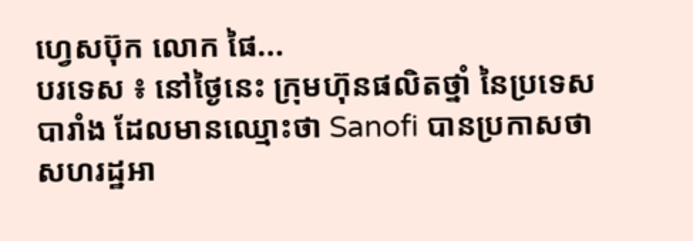ហ្វេសប៊ុក លោក ផៃ...
បរទេស ៖ នៅថ្ងៃនេះ ក្រុមហ៊ុនផលិតថ្នាំ នៃប្រទេសបារាំង ដែលមានឈ្មោះថា Sanofi បានប្រកាសថា សហរដ្ឋអា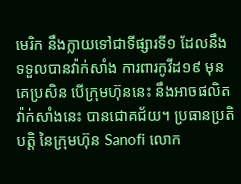មេរិក នឹងក្លាយទៅជាទីផ្សារទី១ ដែលនឹងទទួលបានវ៉ាក់សាំង ការពារកូវីដ១៩ មុនគេប្រសិន បើក្រុមហ៊ុននេះ នឹងអាចផលិត វ៉ាក់សាំងនេះ បានជោគជ័យ។ ប្រធានប្រតិបត្តិ នៃក្រុមហ៊ុន Sanofi លោក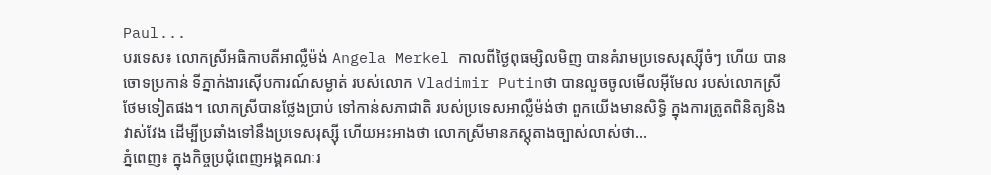Paul...
បរទេស៖ លោកស្រីអធិកាបតីអាល្លឺម៉ង់ Angela Merkel កាលពីថ្ងៃពុធម្សិលមិញ បានគំរាមប្រទេសរុស្ស៊ីចំៗ ហើយ បានចោទប្រកាន់ ទីភ្នាក់ងារស៊ើបការណ៍សម្ងាត់ របស់លោក Vladimir Putinថា បានលួចចូលមើលអ៊ីមែល របស់លោកស្រីថែមទៀតផង។ លោកស្រីបានថ្លែងប្រាប់ ទៅកាន់សភាជាតិ របស់ប្រទេសអាល្លឺម៉ង់ថា ពួកយើងមានសិទ្ធិ ក្នុងការត្រូតពិនិត្យនិងវាស់វែង ដើម្បីប្រឆាំងទៅនឹងប្រទេសរុស្ស៊ី ហើយអះអាងថា លោកស្រីមានភស្តុតាងច្បាស់លាស់ថា...
ភ្នំពេញ៖ ក្នុងកិច្ចប្រជុំពេញអង្គគណៈរ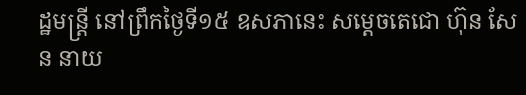ដ្ឋមន្រ្តី នៅព្រឹកថ្ងៃទី១៥ ឧសភានេះ សម្តេចតេជោ ហ៊ុន សែន នាយ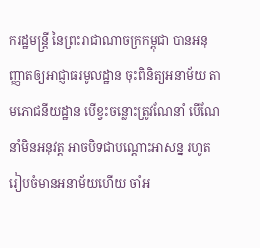ករដ្ឋមន្ត្រី នៃព្រះរាជាណាចក្រកម្ពុជា បានអនុញ្ញាតឲ្យអាជ្ញាធរមូលដ្ឋាន ចុះពិនិត្យអនាម័យ តាមភោជនីយដ្ឋាន បើខ្វះចន្លោះត្រូវណែនាំ បើណែនាំមិនអនុវត្ត អាចបិទជាបណ្តោះអាសន្ន រហូតរៀបចំមានអនាម័យហើយ ចាំអ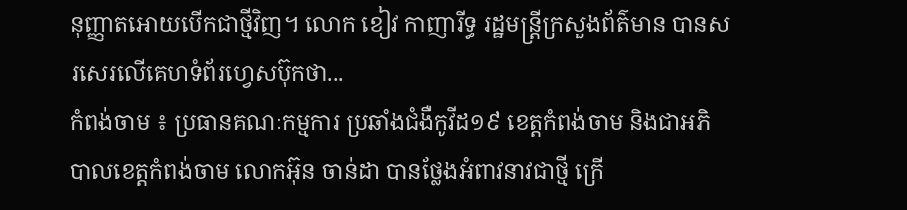នុញ្ញាតអោយបើកជាថ្មីវិញ។ លោក ខៀវ កាញារីទ្ធ រដ្ឋមន្រ្តីក្រសួងព័ត៌មាន បានសរសេរលើគេហទំព័រហ្វេសប៊ុកថា...
កំពង់ចាម ៖ ប្រធានគណៈកម្មការ ប្រឆាំងជំងឺកូវីដ១៩ ខេត្តកំពង់ចាម និងជាអភិបាលខេត្តកំពង់ចាម លោកអ៊ុន ចាន់ដា បានថ្លែងអំពាវនាវជាថ្មី ក្រើ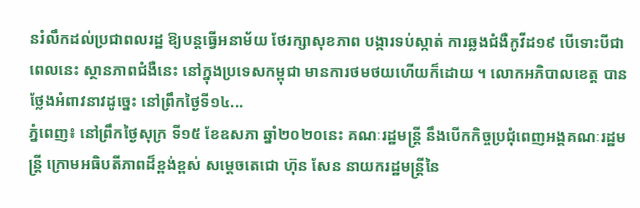នរំលឹកដល់ប្រជាពលរដ្ឋ ឱ្យបន្តធ្វើអនាម័យ ថែរក្សាសុខភាព បង្ការទប់ស្កាត់ ការឆ្លងជំងឺកូវីដ១៩ បើទោះបីជាពេលនេះ ស្ថានភាពជំងឺនេះ នៅក្នុងប្រទេសកម្ពុជា មានការថមថយហើយក៏ដោយ ។ លោកអភិបាលខេត្ត បានថ្លែងអំពាវនាវដូច្នេះ នៅព្រឹកថ្ងៃទី១៤...
ភ្នំពេញ៖ នៅព្រឹកថ្ងៃសុក្រ ទី១៥ ខែឧសភា ឆ្នាំ២០២០នេះ គណៈរដ្ឋមន្រ្តី នឹងបើកកិច្ចប្រជុំពេញអង្គគណៈរដ្ឋមន្រ្តី ក្រោមអធិបតីភាពដ៏ខ្ពង់ខ្ពស់ សម្តេចតេជោ ហ៊ុន សែន នាយករដ្ឋមន្ត្រីនៃ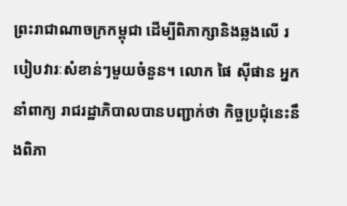ព្រះរាជាណាចក្រកម្ពុជា ដើម្បីពិភាក្សានិងឆ្លងលើ របៀបវារៈសំខាន់ៗមួយចំនួន។ លោក ផៃ ស៊ីផាន អ្នកនាំពាក្យ រាជរដ្ឋាភិបាលបានបញ្ជាក់ថា កិច្ចប្រជុំនេះនឹងពិភា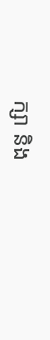ក្សា និង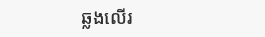ឆ្លងលើរ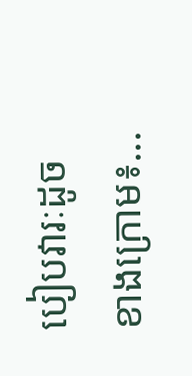បៀបវារៈដូចខាងក្រោម៖...